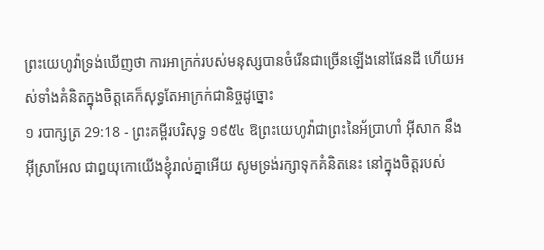ព្រះយេហូវ៉ាទ្រង់ឃើញថា ការអាក្រក់របស់មនុស្សបានចំរើនជាច្រើនឡើងនៅផែនដី ហើយអស់ទាំងគំនិតក្នុងចិត្តគេក៏សុទ្ធតែអាក្រក់ជានិច្ចដូច្នោះ
១ របាក្សត្រ 29:18 - ព្រះគម្ពីរបរិសុទ្ធ ១៩៥៤ ឱព្រះយេហូវ៉ាជាព្រះនៃអ័ប្រាហាំ អ៊ីសាក នឹងអ៊ីស្រាអែល ជាឰយុកោយើងខ្ញុំរាល់គ្នាអើយ សូមទ្រង់រក្សាទុកគំនិតនេះ នៅក្នុងចិត្តរបស់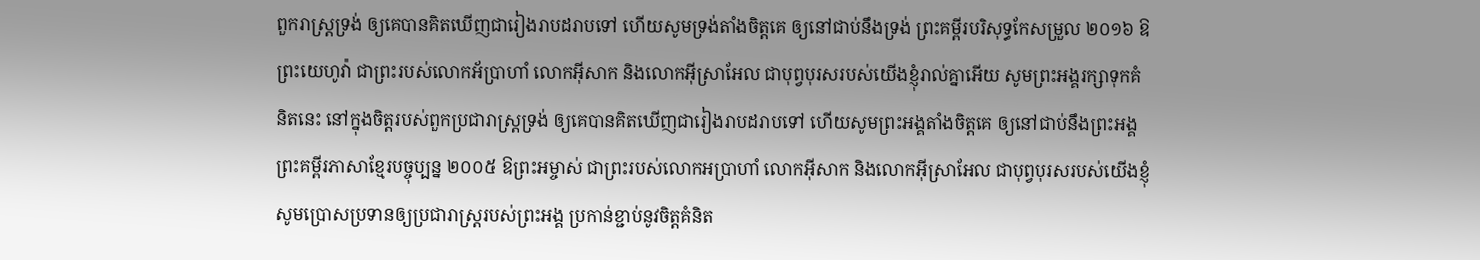ពួករាស្ត្រទ្រង់ ឲ្យគេបានគិតឃើញជារៀងរាបដរាបទៅ ហើយសូមទ្រង់តាំងចិត្តគេ ឲ្យនៅជាប់នឹងទ្រង់ ព្រះគម្ពីរបរិសុទ្ធកែសម្រួល ២០១៦ ឱព្រះយេហូវ៉ា ជាព្រះរបស់លោកអ័ប្រាហាំ លោកអ៊ីសាក និងលោកអ៊ីស្រាអែល ជាបុព្វបុរសរបស់យើងខ្ញុំរាល់គ្នាអើយ សូមព្រះអង្គរក្សាទុកគំនិតនេះ នៅក្នុងចិត្តរបស់ពួកប្រជារាស្ត្រទ្រង់ ឲ្យគេបានគិតឃើញជារៀងរាបដរាបទៅ ហើយសូមព្រះអង្គតាំងចិត្តគេ ឲ្យនៅជាប់នឹងព្រះអង្គ ព្រះគម្ពីរភាសាខ្មែរបច្ចុប្បន្ន ២០០៥ ឱព្រះអម្ចាស់ ជាព្រះរបស់លោកអប្រាហាំ លោកអ៊ីសាក និងលោកអ៊ីស្រាអែល ជាបុព្វបុរសរបស់យើងខ្ញុំ សូមប្រោសប្រទានឲ្យប្រជារាស្ត្ររបស់ព្រះអង្គ ប្រកាន់ខ្ជាប់នូវចិត្តគំនិត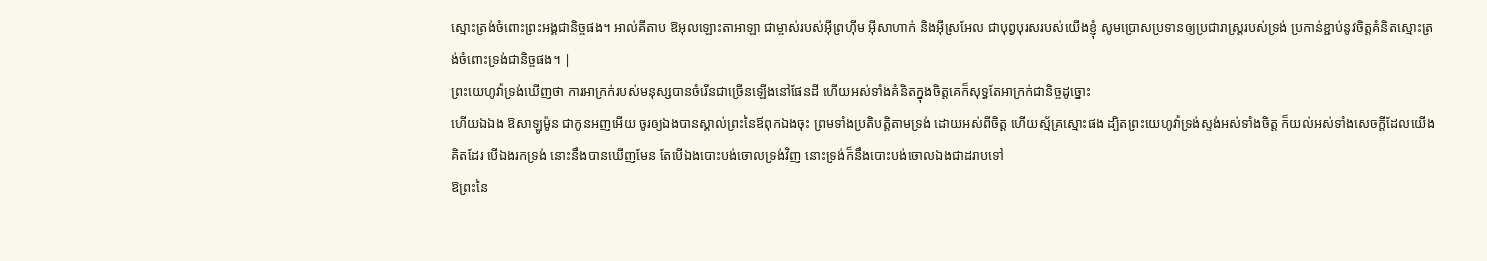ស្មោះត្រង់ចំពោះព្រះអង្គជានិច្ចផង។ អាល់គីតាប ឱអុលឡោះតាអាឡា ជាម្ចាស់របស់អ៊ីព្រហ៊ីម អ៊ីសាហាក់ និងអ៊ីស្រអែល ជាបុព្វបុរសរបស់យើងខ្ញុំ សូមប្រោសប្រទានឲ្យប្រជារាស្ត្ររបស់ទ្រង់ ប្រកាន់ខ្ជាប់នូវចិត្តគំនិតស្មោះត្រង់ចំពោះទ្រង់ជានិច្ចផង។ |
ព្រះយេហូវ៉ាទ្រង់ឃើញថា ការអាក្រក់របស់មនុស្សបានចំរើនជាច្រើនឡើងនៅផែនដី ហើយអស់ទាំងគំនិតក្នុងចិត្តគេក៏សុទ្ធតែអាក្រក់ជានិច្ចដូច្នោះ
ហើយឯឯង ឱសាឡូម៉ូន ជាកូនអញអើយ ចូរឲ្យឯងបានស្គាល់ព្រះនៃឪពុកឯងចុះ ព្រមទាំងប្រតិបត្តិតាមទ្រង់ ដោយអស់ពីចិត្ត ហើយស្ម័គ្រស្មោះផង ដ្បិតព្រះយេហូវ៉ាទ្រង់ស្ទង់អស់ទាំងចិត្ត ក៏យល់អស់ទាំងសេចក្ដីដែលយើងគិតដែរ បើឯងរកទ្រង់ នោះនឹងបានឃើញមែន តែបើឯងបោះបង់ចោលទ្រង់វិញ នោះទ្រង់ក៏នឹងបោះបង់ចោលឯងជាដរាបទៅ
ឱព្រះនៃ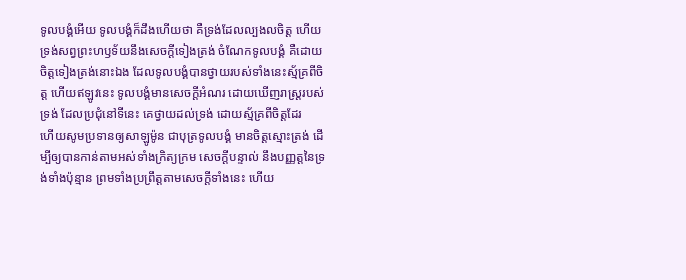ទូលបង្គំអើយ ទូលបង្គំក៏ដឹងហើយថា គឺទ្រង់ដែលល្បងលចិត្ត ហើយទ្រង់សព្វព្រះហឫទ័យនឹងសេចក្ដីទៀងត្រង់ ចំណែកទូលបង្គំ គឺដោយចិត្តទៀងត្រង់នោះឯង ដែលទូលបង្គំបានថ្វាយរបស់ទាំងនេះស្ម័គ្រពីចិត្ត ហើយឥឡូវនេះ ទូលបង្គំមានសេចក្ដីអំណរ ដោយឃើញរាស្ត្ររបស់ទ្រង់ ដែលប្រជុំនៅទីនេះ គេថ្វាយដល់ទ្រង់ ដោយស្ម័គ្រពីចិត្តដែរ
ហើយសូមប្រទានឲ្យសាឡូម៉ូន ជាបុត្រទូលបង្គំ មានចិត្តស្មោះត្រង់ ដើម្បីឲ្យបានកាន់តាមអស់ទាំងក្រិត្យក្រម សេចក្ដីបន្ទាល់ នឹងបញ្ញត្តនៃទ្រង់ទាំងប៉ុន្មាន ព្រមទាំងប្រព្រឹត្តតាមសេចក្ដីទាំងនេះ ហើយ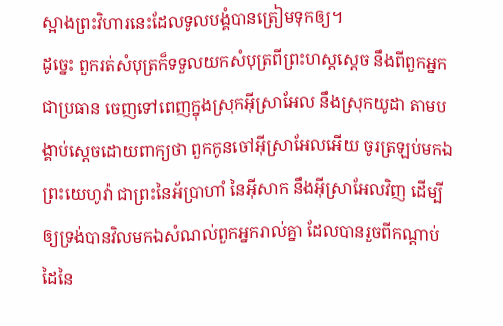ស្អាងព្រះវិហារនេះដែលទូលបង្គំបានត្រៀមទុកឲ្យ។
ដូច្នេះ ពួករត់សំបុត្រក៏ទទួលយកសំបុត្រពីព្រះហស្តស្តេច នឹងពីពួកអ្នកជាប្រធាន ចេញទៅពេញក្នុងស្រុកអ៊ីស្រាអែល នឹងស្រុកយូដា តាមបង្គាប់ស្តេចដោយពាក្យថា ពួកកូនចៅអ៊ីស្រាអែលអើយ ចូរត្រឡប់មកឯព្រះយេហូវ៉ា ជាព្រះនៃអ័ប្រាហាំ នៃអ៊ីសាក នឹងអ៊ីស្រាអែលវិញ ដើម្បីឲ្យទ្រង់បានវិលមកឯសំណល់ពួកអ្នករាល់គ្នា ដែលបានរួចពីកណ្តាប់ដៃនៃ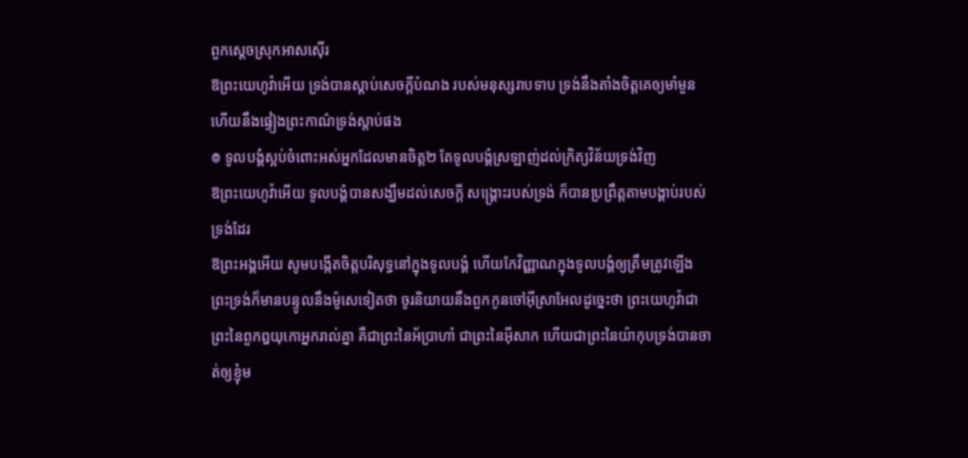ពួកស្តេចស្រុកអាសស៊ើរ
ឱព្រះយេហូវ៉ាអើយ ទ្រង់បានស្តាប់សេចក្ដីបំណង របស់មនុស្សរាបទាប ទ្រង់នឹងតាំងចិត្តគេឲ្យមាំមួន ហើយនឹងផ្ទៀងព្រះកាណ៌ទ្រង់ស្តាប់ផង
៙ ទូលបង្គំស្អប់ចំពោះអស់អ្នកដែលមានចិត្ត២ តែទូលបង្គំស្រឡាញ់ដល់ក្រិត្យវិន័យទ្រង់វិញ
ឱព្រះយេហូវ៉ាអើយ ទូលបង្គំបានសង្ឃឹមដល់សេចក្ដី សង្គ្រោះរបស់ទ្រង់ ក៏បានប្រព្រឹត្តតាមបង្គាប់របស់ទ្រង់ដែរ
ឱព្រះអង្គអើយ សូមបង្កើតចិត្តបរិសុទ្ធនៅក្នុងទូលបង្គំ ហើយកែវិញ្ញាណក្នុងទូលបង្គំឲ្យត្រឹមត្រូវឡើង
ព្រះទ្រង់ក៏មានបន្ទូលនឹងម៉ូសេទៀតថា ចូរនិយាយនឹងពួកកូនចៅអ៊ីស្រាអែលដូច្នេះថា ព្រះយេហូវ៉ាជាព្រះនៃពួកឰយុកោអ្នករាល់គ្នា គឺជាព្រះនៃអ័ប្រាហាំ ជាព្រះនៃអ៊ីសាក ហើយជាព្រះនៃយ៉ាកុបទ្រង់បានចាត់ឲ្យខ្ញុំម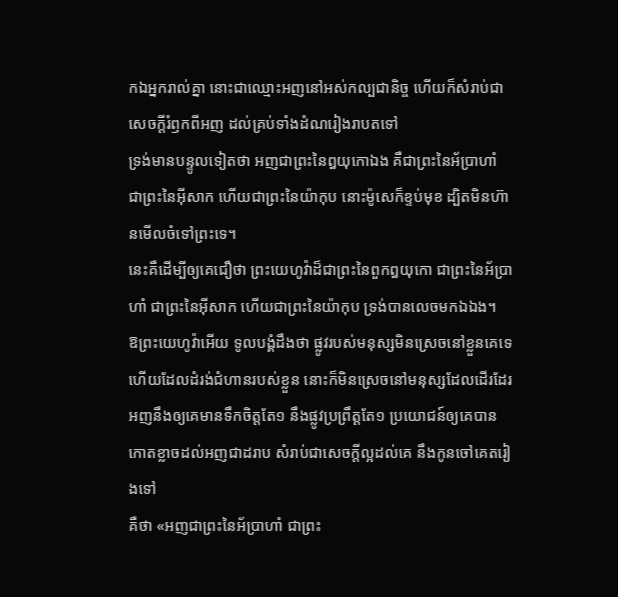កឯអ្នករាល់គ្នា នោះជាឈ្មោះអញនៅអស់កល្បជានិច្ច ហើយក៏សំរាប់ជាសេចក្ដីរំឭកពីអញ ដល់គ្រប់ទាំងដំណរៀងរាបតទៅ
ទ្រង់មានបន្ទូលទៀតថា អញជាព្រះនៃឰយុកោឯង គឺជាព្រះនៃអ័ប្រាហាំ ជាព្រះនៃអ៊ីសាក ហើយជាព្រះនៃយ៉ាកុប នោះម៉ូសេក៏ខ្ទប់មុខ ដ្បិតមិនហ៊ានមើលចំទៅព្រះទេ។
នេះគឺដើម្បីឲ្យគេជឿថា ព្រះយេហូវ៉ាដ៏ជាព្រះនៃពួកឰយុកោ ជាព្រះនៃអ័ប្រាហាំ ជាព្រះនៃអ៊ីសាក ហើយជាព្រះនៃយ៉ាកុប ទ្រង់បានលេចមកឯឯង។
ឱព្រះយេហូវ៉ាអើយ ទូលបង្គំដឹងថា ផ្លូវរបស់មនុស្សមិនស្រេចនៅខ្លួនគេទេ ហើយដែលដំរង់ជំហានរបស់ខ្លួន នោះក៏មិនស្រេចនៅមនុស្សដែលដើរដែរ
អញនឹងឲ្យគេមានទឹកចិត្តតែ១ នឹងផ្លូវប្រព្រឹត្តតែ១ ប្រយោជន៍ឲ្យគេបានកោតខ្លាចដល់អញជាដរាប សំរាប់ជាសេចក្ដីល្អដល់គេ នឹងកូនចៅគេតរៀងទៅ
គឺថា «អញជាព្រះនៃអ័ប្រាហាំ ជាព្រះ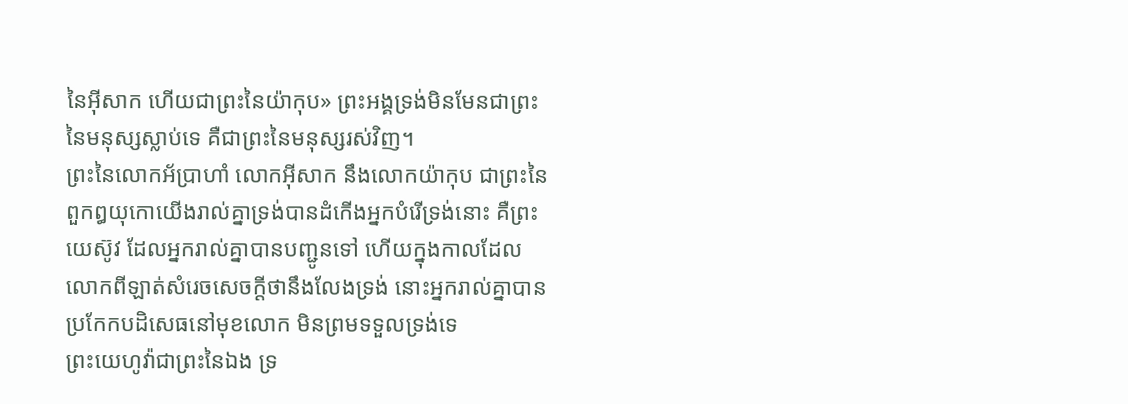នៃអ៊ីសាក ហើយជាព្រះនៃយ៉ាកុប» ព្រះអង្គទ្រង់មិនមែនជាព្រះនៃមនុស្សស្លាប់ទេ គឺជាព្រះនៃមនុស្សរស់វិញ។
ព្រះនៃលោកអ័ប្រាហាំ លោកអ៊ីសាក នឹងលោកយ៉ាកុប ជាព្រះនៃពួកឰយុកោយើងរាល់គ្នាទ្រង់បានដំកើងអ្នកបំរើទ្រង់នោះ គឺព្រះយេស៊ូវ ដែលអ្នករាល់គ្នាបានបញ្ជូនទៅ ហើយក្នុងកាលដែលលោកពីឡាត់សំរេចសេចក្ដីថានឹងលែងទ្រង់ នោះអ្នករាល់គ្នាបានប្រកែកបដិសេធនៅមុខលោក មិនព្រមទទួលទ្រង់ទេ
ព្រះយេហូវ៉ាជាព្រះនៃឯង ទ្រ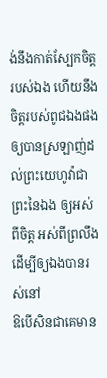ង់នឹងកាត់ស្បែកចិត្តរបស់ឯង ហើយនឹងចិត្តរបស់ពូជឯងផង ឲ្យបានស្រឡាញ់ដល់ព្រះយេហូវ៉ាជាព្រះនៃឯង ឲ្យអស់ពីចិត្ត អស់ពីព្រលឹង ដើម្បីឲ្យឯងបានរស់នៅ
ឱបើសិនជាគេមាន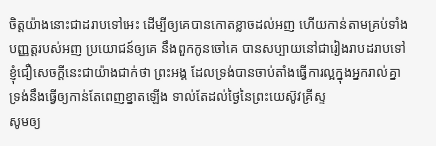ចិត្តយ៉ាងនោះជាដរាបទៅអេះ ដើម្បីឲ្យគេបានកោតខ្លាចដល់អញ ហើយកាន់តាមគ្រប់ទាំងបញ្ញត្តរបស់អញ ប្រយោជន៍ឲ្យគេ នឹងពួកកូនចៅគេ បានសប្បាយនៅជារៀងរាបដរាបទៅ
ខ្ញុំជឿសេចក្ដីនេះជាយ៉ាងជាក់ថា ព្រះអង្គ ដែលទ្រង់បានចាប់តាំងធ្វើការល្អក្នុងអ្នករាល់គ្នា ទ្រង់នឹងធ្វើឲ្យកាន់តែពេញខ្នាតឡើង ទាល់តែដល់ថ្ងៃនៃព្រះយេស៊ូវគ្រីស្ទ
សូមឲ្យ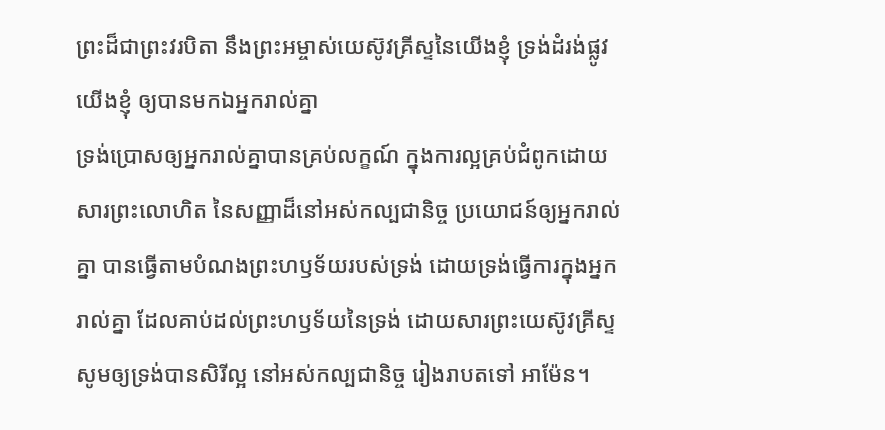ព្រះដ៏ជាព្រះវរបិតា នឹងព្រះអម្ចាស់យេស៊ូវគ្រីស្ទនៃយើងខ្ញុំ ទ្រង់ដំរង់ផ្លូវយើងខ្ញុំ ឲ្យបានមកឯអ្នករាល់គ្នា
ទ្រង់ប្រោសឲ្យអ្នករាល់គ្នាបានគ្រប់លក្ខណ៍ ក្នុងការល្អគ្រប់ជំពូកដោយសារព្រះលោហិត នៃសញ្ញាដ៏នៅអស់កល្បជានិច្ច ប្រយោជន៍ឲ្យអ្នករាល់គ្នា បានធ្វើតាមបំណងព្រះហឫទ័យរបស់ទ្រង់ ដោយទ្រង់ធ្វើការក្នុងអ្នករាល់គ្នា ដែលគាប់ដល់ព្រះហឫទ័យនៃទ្រង់ ដោយសារព្រះយេស៊ូវគ្រីស្ទ សូមឲ្យទ្រង់បានសិរីល្អ នៅអស់កល្បជានិច្ច រៀងរាបតទៅ អាម៉ែន។